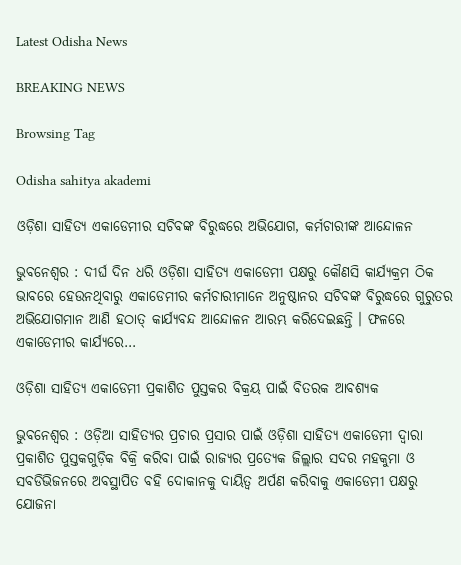Latest Odisha News

BREAKING NEWS

Browsing Tag

Odisha sahitya akademi

ଓଡ଼ିଶା ସାହିତ୍ୟ ଏକାଡେମୀର ସଚିବଙ୍କ ବିରୁଦ୍ଧରେ ଅଭିଯୋଗ, କର୍ମଚାରୀଙ୍କ ଆନ୍ଦୋଳନ

ଭୁବନେଶ୍ୱର : ଦୀର୍ଘ ଦିନ ଧରି ଓଡ଼ିଶା ସାହିତ୍ୟ ଏକାଡେମୀ ପକ୍ଷରୁ କୌଣସି କାର୍ଯ୍ୟକ୍ରମ ଠିକ ଭାବରେ ହେଉନଥିବାରୁ ଏକାଡେମୀର କର୍ମଚାରୀମାନେ ଅନୁଷ୍ଠାନର ସଚିବଙ୍କ ବିରୁଦ୍ଧରେ ଗୁରୁତର ଅଭିଯୋଗମାନ ଆଣି ହଠାତ୍ କାର୍ଯ୍ୟବନ୍ଦ ଆନ୍ଦୋଳନ ଆରମ୍ଭ କରିଦେଇଛନ୍ତି । ଫଳରେ ଏକାଡେମୀର କାର୍ଯ୍ୟରେ…

ଓଡ଼ିଶା ସାହିତ୍ୟ ଏକାଡେମୀ ପ୍ରକାଶିତ ପୁସ୍ତକର ବିକ୍ରୟ ପାଇଁ ବିତରକ ଆବଶ୍ୟକ

ଭୁବନେଶ୍ୱର : ଓଡ଼ିଆ ସାହିତ୍ୟର ପ୍ରଚାର ପ୍ରସାର ପାଇଁ ଓଡ଼ିଶା ସାହିତ୍ୟ ଏକାଡେମୀ ଦ୍ୱାରା ପ୍ରକାଶିତ ପୁସ୍ତକଗୁଡ଼ିକ ବିକ୍ରି କରିବା ପାଇଁ ରାଜ୍ୟର ପ୍ରତ୍ୟେକ ଜିଲ୍ଲାର ସଦର ମହକୁମା ଓ ସବଡିଭିଜନରେ ଅବସ୍ଥାପିତ ବହି ଦୋକାନକୁ ଦାୟିତ୍ୱ ଅର୍ପଣ କରିବାକୁ ଏକାଡେମୀ ପକ୍ଷରୁ ଯୋଜନା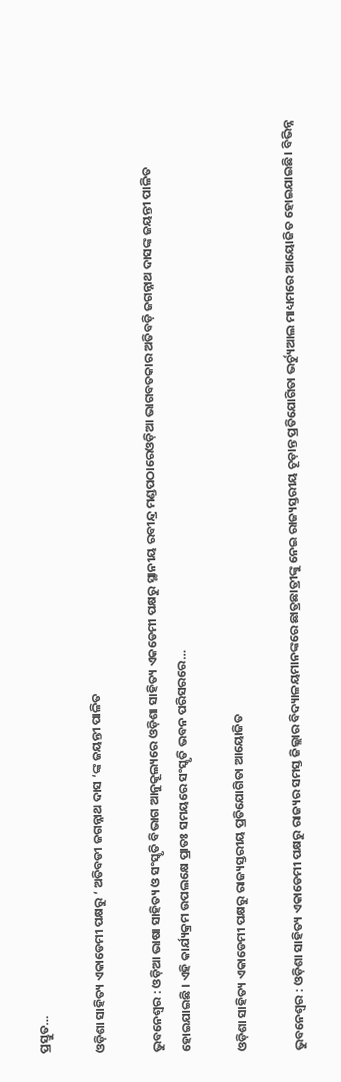ପ୍ରସ୍ତୁତ…

ଓଡ଼ିଶା ସାହିତ୍ୟ ଏକାଡେମୀ ପକ୍ଷରୁ ‘ ଅତିବଡୀ ଜଗନ୍ନାଥ ଦାସ ‘ଙ୍କ ଜୟନ୍ତୀ ପାଳିତ

ଭୁବନେଶ୍ୱର : ଓଡ଼ିଆ ଭାଷା ସାହିତ୍ୟ ଓ ସଂସ୍କୃତି ବିଭାଗ ଆନୁକୂଲ୍ୟରେ ଓଡ଼ିଶା ସାହିତ୍ୟ ଏକଡେମୀ ପକ୍ଷରୁ ସ୍ଥାନୀୟ ରବୀନ୍ଦ୍ର ମଣ୍ଡପଠାରେଓଡ଼ିଆ ଭାଗବତକାର ଅତିବଡ଼ି ଜଗନ୍ନାଥ ଦାସଙ୍କ ଜୟନ୍ତୀ ପାଳିତ ହୋଇଯାଇଛି । ଏହି କାର୍ଯ୍ୟକ୍ରମ ଉପଲକ୍ଷେ ପ୍ରାତଃ ସମୟରେ ସଂସ୍କୃତି ଭବନ ପରିସରରେ…

ଓଡ଼ିଶା ସାହିତ୍ୟ ଏକାଡେମୀ ପକ୍ଷରୁ ରାଜ୍ୟସ୍ତରୀୟ ପ୍ରତିଯୋଗିତା ଆୟୋଜିତ

ଭୁବନେଶ୍ୱର : ଓଡ଼ିଶା ସାହିତ୍ୟ ଏକାଡେମୀ ପକ୍ଷରୁ ରାଜ୍ୟର ସମସ୍ତ ଜିଲ୍ଲାର ବିଦ୍ୟାଳୟମାନଙ୍କରେ ଛାତ୍ରଛାତ୍ରୀଙ୍କୁ ନେଇ ରାଜ୍ୟସ୍ତରୀୟ ଚୂଡ଼ାନ୍ତ ପ୍ରତିଯୋଗିତା ଭର୍ଚ୍ୟୁଆଲ ମାଧ୍ୟମରେ ଆୟୋଜିତ ହୋଇଯାଇଛି। ବିଭିନ୍ନ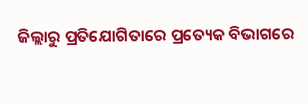ଜିଲ୍ଲାରୁ ପ୍ରତିଯୋଗିତାରେ ପ୍ରତ୍ୟେକ ବିଭାଗରେ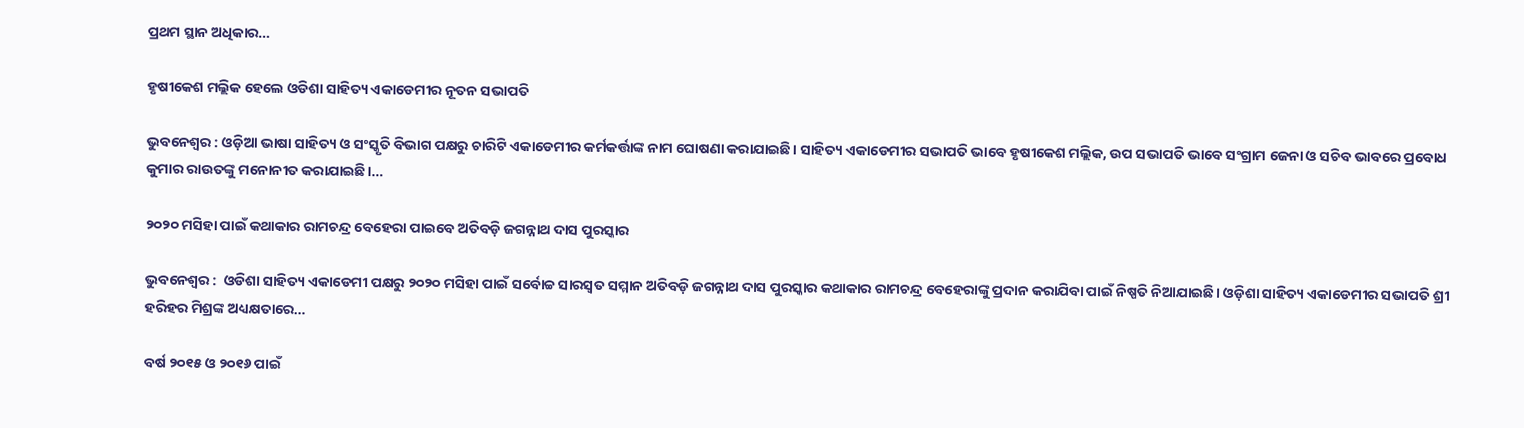ପ୍ରଥମ ସ୍ଥାନ ଅଧିକାର…

ହୃଷୀକେଶ ମଲ୍ଲିକ ହେଲେ ଓଡିଶା ସାହିତ୍ୟ ଏକାଡେମୀର ନୂତନ ସଭାପତି

ଭୁବନେଶ୍ୱର : ଓଡ଼ିଆ ଭାଷା ସାହିତ୍ୟ ଓ ସଂସ୍କୃତି ବିଭାଗ ପକ୍ଷରୁ ଚାରିଟି ଏକାଡେମୀର କର୍ମକର୍ତ୍ତାଙ୍କ ନାମ ଘୋଷଣା କରାଯାଇଛି। ସାହିତ୍ୟ ଏକାଡେମୀର ସଭାପତି ଭାବେ ହୃଷୀକେଶ ମଲ୍ଲିକ, ଉପ ସଭାପତି ଭାବେ ସଂଗ୍ରାମ ଜେନା ଓ ସଚିବ ଭାବରେ ପ୍ରବୋଧ କୁମାର ରାଉତଙ୍କୁ ମନୋନୀତ କରାଯାଇଛି।…

୨୦୨୦ ମସିହା ପାଇଁ କଥାକାର ରାମଚନ୍ଦ୍ର ବେହେରା ପାଇବେ ଅତିବଡ଼ି ଜଗନ୍ନାଥ ଦାସ ପୁରସ୍କାର

ଭୁବନେଶ୍ୱର :  ଓଡିଶା ସାହିତ୍ୟ ଏକାଡେମୀ ପକ୍ଷରୁ ୨୦୨୦ ମସିହା ପାଇଁ ସର୍ବୋଚ୍ଚ ସାରସ୍ୱତ ସମ୍ମାନ ଅତିବଡ଼ି ଜଗନ୍ନାଥ ଦାସ ପୁରସ୍କାର କଥାକାର ରାମଚନ୍ଦ୍ର ବେହେରାଙ୍କୁ ପ୍ରଦାନ କରାଯିବା ପାଇଁ ନିଷ୍ପତି ନିଆଯାଇଛି। ଓଡ଼ିଶା ସାହିତ୍ୟ ଏକାଡେମୀର ସଭାପତି ଶ୍ରୀ ହରିହର ମିଶ୍ରଙ୍କ ଅଧ୍ୟକ୍ଷତାରେ…

ବର୍ଷ ୨୦୧୫ ଓ ୨୦୧୬ ପାଇଁ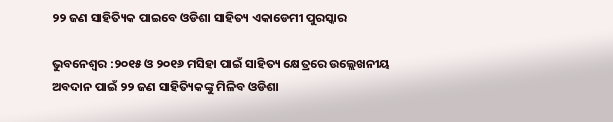୨୨ ଜଣ ସାହିତ୍ୟିକ ପାଇବେ ଓଡିଶା ସାହିତ୍ୟ ଏକାଡେମୀ ପୁରସ୍କାର

ଭୁବନେଶ୍ୱର :୨୦୧୫ ଓ ୨୦୧୬ ମସିହା ପାଇଁ ସାହିତ୍ୟ କ୍ଷେତ୍ରରେ ଉଲ୍ଲେଖନୀୟ ଅବଦାନ ପାଇଁ ୨୨ ଜଣ ସାହିତ୍ୟିକଙ୍କୁ ମିଳିବ ଓଡିଶା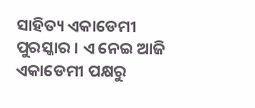ସାହିତ୍ୟ ଏକାଡେମୀ ପୁରସ୍କାର । ଏ ନେଇ ଆଜି ଏକାଡେମୀ ପକ୍ଷରୁ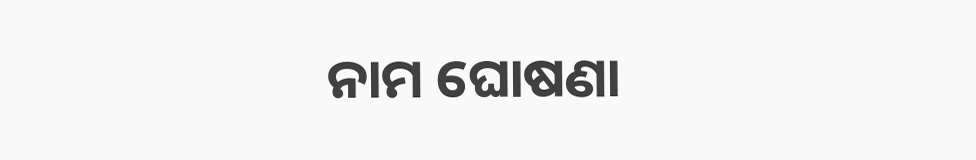ନାମ ଘୋଷଣା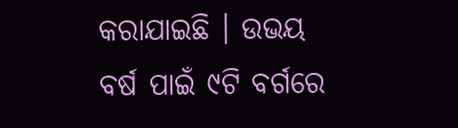କରାଯାଇଛି । ଉଭୟ ବର୍ଷ ପାଇଁ ୯ଟି ବର୍ଗରେ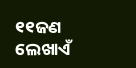୧୧ଜଣ ଲେଖାଏଁ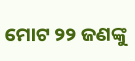ମୋଟ ୨୨ ଜଣଙ୍କୁ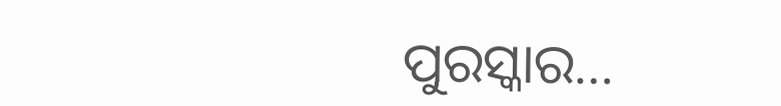ପୁରସ୍କାର…